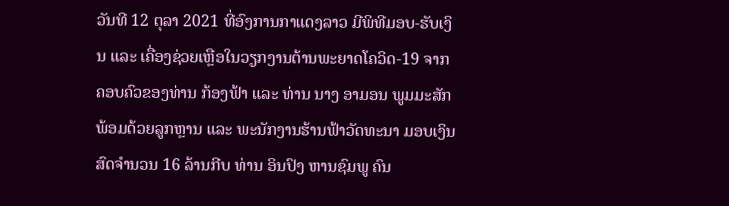ວັນທີ 12 ຕຸລາ 2021 ທີ່ອົງການກາແດງລາວ ມີພິທີມອບ-ຮັບເງິນ ແລະ ເຄື່ອງຊ່ວຍເຫຼືອໃນວຽກງານຕ້ານພະຍາດໂຄວິດ-19 ຈາກຄອບຄົວຂອງທ່ານ ກ້ອງຟ້າ ແລະ ທ່ານ ນາງ ອາມອນ ພູມມະສັກ ພ້ອມດ້ວຍລູກຫຼານ ແລະ ພະນັກງານຮ້ານຟ້າວັດທະນາ ມອບເງິນສົດຈຳນວນ 16 ລ້ານກີບ ທ່ານ ອິນປົງ ຫານຊົມພູ ຄົນ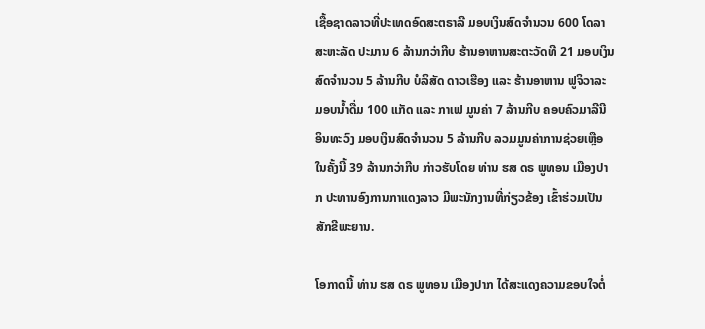ເຊື້ອຊາດລາວທີ່ປະເທດອົດສະຕຣາລີ ມອບເງິນສົດຈຳນວນ 600 ໂດລາສະຫະລັດ ປະມານ 6 ລ້ານກວ່າກີບ ຮ້ານອາຫານສະຕະວັດທີ 21 ມອບເງິນສົດຈຳນວນ 5 ລ້ານກີບ ບໍລິສັດ ດາວເຮືອງ ແລະ ຮ້ານອາຫານ ຟູຈິວາລະ ມອບນ້ຳດື່ມ 100 ແກັດ ແລະ ກາເຟ ມູນຄ່າ 7 ລ້ານກີບ ຄອບຄົວມາລີນີ ອິນທະວົງ ມອບເງິນສົດຈຳນວນ 5 ລ້ານກີບ ລວມມູນຄ່າການຊ່ວຍເຫຼືອໃນຄັ້ງນີ້ 39 ລ້ານກວ່າກີບ ກ່າວຮັບໂດຍ ທ່ານ ຮສ ດຣ ພູທອນ ເມືອງປາກ ປະທານອົງການກາແດງລາວ ມີພະນັກງານທີ່ກ່ຽວຂ້ອງ ເຂົ້າຮ່ວມເປັນສັກຂີພະຍານ.

ໂອກາດນີ້ ທ່ານ ຮສ ດຣ ພູທອນ ເມືອງປາກ ໄດ້ສະແດງຄວາມຂອບໃຈຕໍ່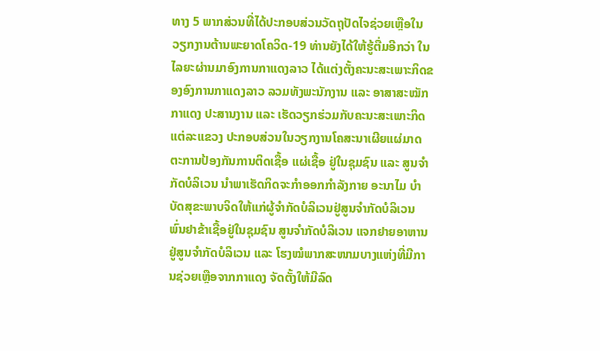ທາງ 5 ພາກສ່ວນທີ່ໄດ້ປະກອບສ່ວນວັດຖຸປັດໄຈຊ່ວຍເຫຼືອໃນວຽກງານຕ້ານພະຍາດໂຄວິດ-19 ທ່ານຍັງໄດ້ໃຫ້ຮູ້ຕື່ມອີກວ່າ ໃນໄລຍະຜ່ານມາອົງການກາແດງລາວ ໄດ້ແຕ່ງຕັ້ງຄະນະສະເພາະກິດຂອງອົງການກາແດງລາວ ລວມທັງພະນັກງານ ແລະ ອາສາສະໝັກກາແດງ ປະສານງານ ແລະ ເຮັດວຽກຮ່ວມກັບຄະນະສະເພາະກິດແຕ່ລະແຂວງ ປະກອບສ່ວນໃນວຽກງານໂຄສະນາເຜີຍແຜ່ມາດຕະການປ້ອງກັນການຕິດເຊື້ອ ແຜ່ເຊື້ອ ຢູ່ໃນຊຸມຊົນ ແລະ ສູນຈຳກັດບໍລິເວນ ນຳພາເຮັດກິດຈະກຳອອກກຳລັງກາຍ ອະນາໄມ ບຳບັດສຸຂະພາບຈິດໃຫ້ແກ່ຜູ້ຈຳກັດບໍລິເວນຢູ່ສູນຈຳກັດບໍລິເວນ ພົ່ນຢາຂ້າເຊື້ອຢູ່ໃນຊຸມຊົນ ສູນຈຳກັດບໍລິເວນ ແຈກຢາຍອາຫານຢູ່ສູນຈຳກັດບໍລິເວນ ແລະ ໂຮງໝໍພາກສະໜາມບາງແຫ່ງທີ່ມີການຊ່ວຍເຫຼືອຈາກກາແດງ ຈັດຕັ້ງໃຫ້ມີລົດ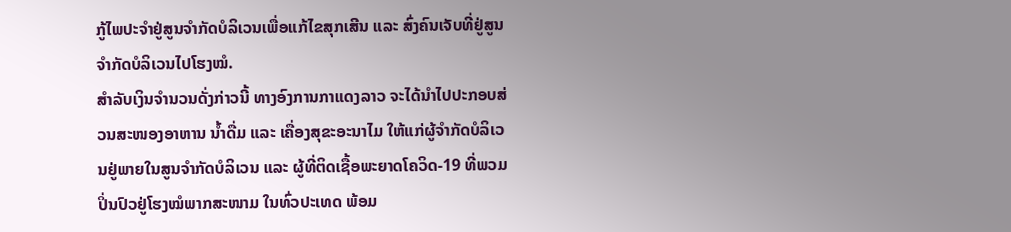ກູ້ໄພປະຈຳຢູ່ສູນຈຳກັດບໍລິເວນເພື່ອແກ້ໄຂສຸກເສີນ ແລະ ສົ່ງຄົນເຈັບທີ່ຢູ່ສູນຈໍາກັດບໍລິເວນໄປໂຮງໝໍ.
ສຳລັບເງິນຈຳນວນດັ່ງກ່າວນີ້ ທາງອົງການກາແດງລາວ ຈະໄດ້ນຳໄປປະກອບສ່ວນສະໜອງອາຫານ ນ້ຳດື່ມ ແລະ ເຄື່ອງສຸຂະອະນາໄມ ໃຫ້ແກ່ຜູ້ຈຳກັດບໍລິເວນຢູ່ພາຍໃນສູນຈຳກັດບໍລິເວນ ແລະ ຜູ້ທີ່ຕິດເຊື້ອພະຍາດໂຄວິດ-19 ທີ່ພວມປິ່ນປົວຢູ່ໂຮງໝໍພາກສະໜາມ ໃນທົ່ວປະເທດ ພ້ອມ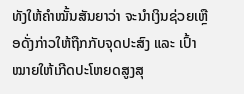ທັງໃຫ້ຄຳໝັ້ນສັນຍາວ່າ ຈະນຳເງິນຊ່ວຍເຫຼືອດັ່ງກ່າວໃຫ້ຖືກກັບຈຸດປະສົງ ແລະ ເປົ້າໝາຍໃຫ້ເກີດປະໂຫຍດສູງສຸ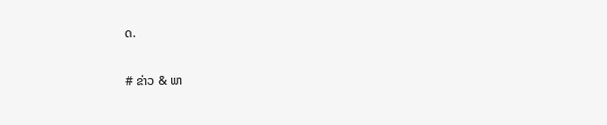ດ.

# ຂ່າວ & ພາ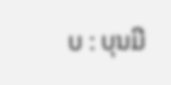ບ : ບຸນມີ